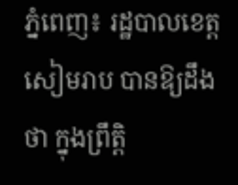ភ្នំពេញ៖ រដ្ឋបាលខេត្តសៀមរាប បានឱ្យដឹងថា ក្នុងព្រឹត្តិ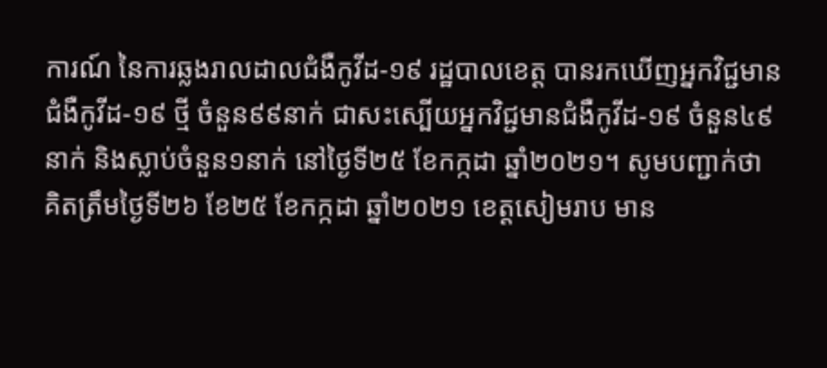ការណ៍ នៃការឆ្លងរាលដាលជំងឺកូវីដ-១៩ រដ្ឋបាលខេត្ត បានរកឃើញអ្នកវិជ្ជមានជំងឺកូវីដ-១៩ ថ្មី ចំនួន៩៩នាក់ ជាសះស្បើយអ្នកវិជ្ជមានជំងឺកូវីដ-១៩ ចំនួន៤៩នាក់ និងស្លាប់ចំនួន១នាក់ នៅថ្ងៃទី២៥ ខែកក្កដា ឆ្នាំ២០២១។ សូមបញ្ជាក់ថា គិតត្រឹមថ្ងៃទី២៦ ខែ២៥ ខែកក្កដា ឆ្នាំ២០២១ ខេត្តសៀមរាប មាន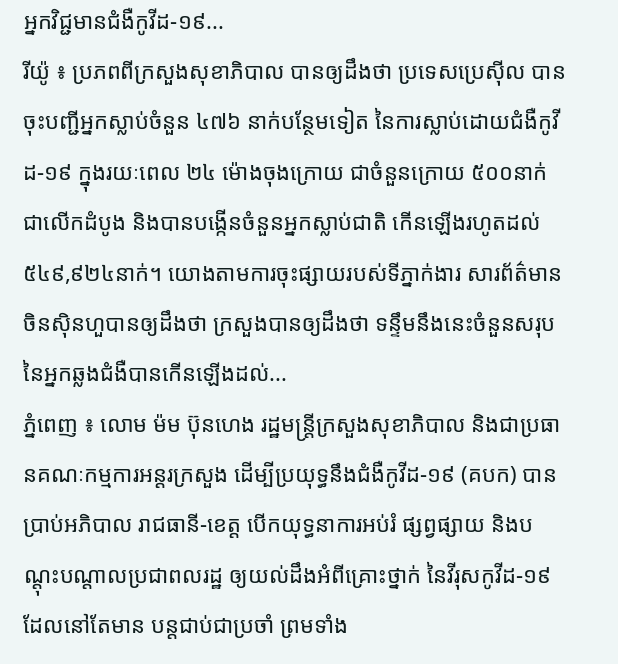អ្នកវិជ្ជមានជំងឺកូវីដ-១៩...
រីយ៉ូ ៖ ប្រភពពីក្រសួងសុខាភិបាល បានឲ្យដឹងថា ប្រទេសប្រេស៊ីល បានចុះបញ្ជីអ្នកស្លាប់ចំនួន ៤៧៦ នាក់បន្ថែមទៀត នៃការស្លាប់ដោយជំងឺកូវីដ-១៩ ក្នុងរយៈពេល ២៤ ម៉ោងចុងក្រោយ ជាចំនួនក្រោយ ៥០០នាក់ ជាលើកដំបូង និងបានបង្កើនចំនួនអ្នកស្លាប់ជាតិ កើនឡើងរហូតដល់ ៥៤៩,៩២៤នាក់។ យោងតាមការចុះផ្សាយរបស់ទីភ្នាក់ងារ សារព័ត៌មានចិនស៊ិនហួបានឲ្យដឹងថា ក្រសួងបានឲ្យដឹងថា ទន្ទឹមនឹងនេះចំនួនសរុបនៃអ្នកឆ្លងជំងឺបានកើនឡើងដល់...
ភ្នំពេញ ៖ លោម ម៉ម ប៊ុនហេង រដ្ឋមន្ត្រីក្រសួងសុខាភិបាល និងជាប្រធានគណៈកម្មការអន្តរក្រសួង ដើម្បីប្រយុទ្ធនឹងជំងឺកូវីដ-១៩ (គបក) បានប្រាប់អភិបាល រាជធានី-ខេត្ត បើកយុទ្ធនាការអប់រំ ផ្សព្វផ្សាយ និងបណ្តុះបណ្តាលប្រជាពលរដ្ឋ ឲ្យយល់ដឹងអំពីគ្រោះថ្នាក់ នៃវីរុសកូវីដ-១៩ ដែលនៅតែមាន បន្តជាប់ជាប្រចាំ ព្រមទាំង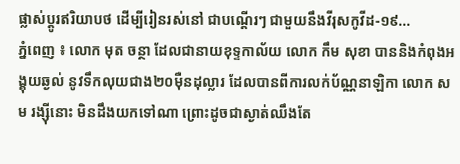ផ្លាស់ប្តូរឥរិយាបថ ដើម្បីរៀនរស់នៅ ជាបណ្ដើរៗ ជាមួយនឹងវីរុសកូវីដ-១៩...
ភ្នំពេញ ៖ លោក មុត ចន្ថា ដែលជានាយខុទ្ទកាល័យ លោក កឹម សុខា បាននិងកំពុងអង្គុយឆ្ងល់ នូវទឹកលុយជាង២០ម៉ឺនដុល្លារ ដែលបានពីការលក់ប័ណ្ណនាឡិកា លោក សម រង្ស៊ីនោះ មិនដឹងយកទៅណា ព្រោះដូចជាស្ងាត់ឈឹងតែ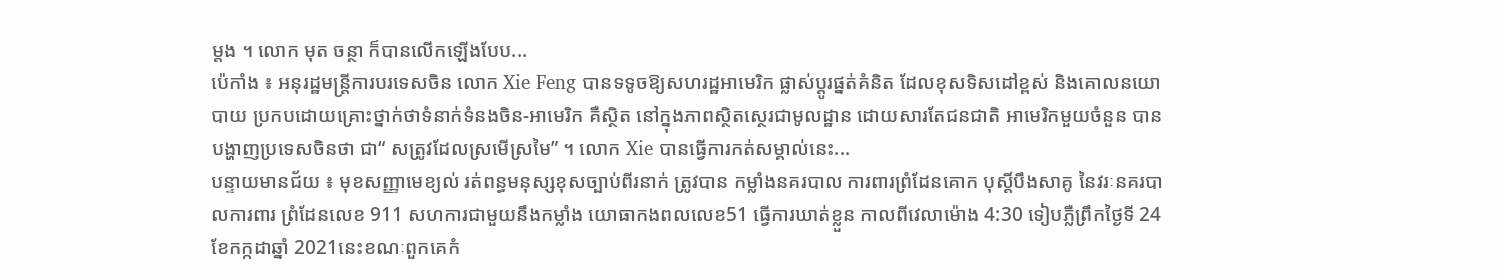ម្តង ។ លោក មុត ចន្ថា ក៏បានលើកឡើងបែប...
ប៉េកាំង ៖ អនុរដ្ឋមន្រ្តីការបរទេសចិន លោក Xie Feng បានទទូចឱ្យសហរដ្ឋអាមេរិក ផ្លាស់ប្តូរផ្នត់គំនិត ដែលខុសទិសដៅខ្ពស់ និងគោលនយោបាយ ប្រកបដោយគ្រោះថ្នាក់ថាទំនាក់ទំនងចិន-អាមេរិក គឺស្ថិត នៅក្នុងភាពស្ថិតស្ថេរជាមូលដ្ឋាន ដោយសារតែជនជាតិ អាមេរិកមួយចំនួន បានបង្ហាញប្រទេសចិនថា ជា“ សត្រូវដែលស្រមើស្រមៃ” ។ លោក Xie បានធ្វើការកត់សម្គាល់នេះ...
បន្ទាយមានជ័យ ៖ មុខសញ្ញាមេខ្យល់ រត់ពន្ធមនុស្សខុសច្បាប់ពីរនាក់ ត្រូវបាន កម្លាំងនគរបាល ការពារព្រំដែនគោក បុស្តិ៍បឹងសាគូ នៃវរៈនគរបាលការពារ ព្រំដែនលេខ 911 សហការជាមួយនឹងកម្លាំង យោធាកងពលលេខ51 ធ្វើការឃាត់ខ្លួន កាលពីវេលាម៉ោង 4:30 ទៀបភ្លឺព្រឹកថ្ងៃទី 24 ខែកក្កដាឆ្នាំ 2021នេះខណៈពួកគេកំ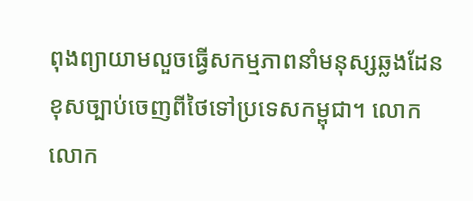ពុងព្យាយាមលួចធ្វើសកម្មភាពនាំមនុស្សឆ្លងដែនខុសច្បាប់ចេញពីថៃទៅប្រទេសកម្ពុជា។ លោកលោក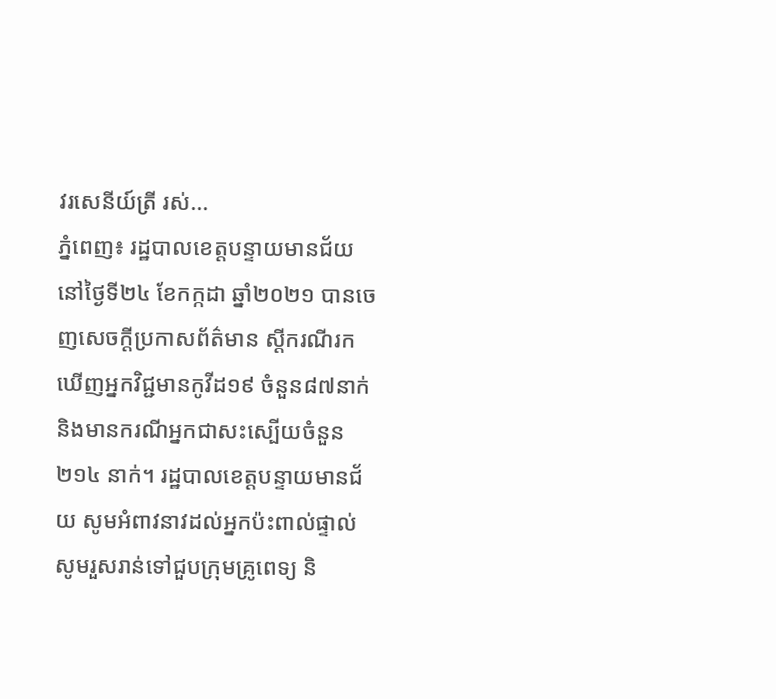វរសេនីយ៍ត្រី រស់...
ភ្នំពេញ៖ រដ្ឋបាលខេត្តបន្ទាយមានជ័យ នៅថ្ងៃទី២៤ ខែកក្កដា ឆ្នាំ២០២១ បានចេញសេចក្តីប្រកាសព័ត៌មាន ស្ដីករណីរកឃើញអ្នកវិជ្ជមានកូវីដ១៩ ចំនួន៨៧នាក់ និងមានករណីអ្នកជាសះស្បើយចំនួន ២១៤ នាក់។ រដ្ឋបាលខេត្តបន្ទាយមានជ័យ សូមអំពាវនាវដល់អ្នកប៉ះពាល់ផ្ទាល់ សូមរួសរាន់ទៅជួបក្រុមគ្រូពេទ្យ និ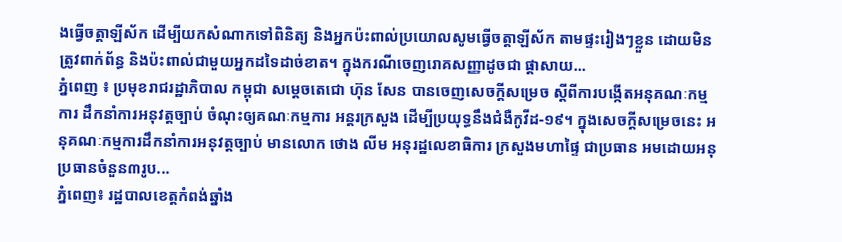ងធ្វើចត្តាឡីស័ក ដើម្បីយកសំណាកទៅពិនិត្យ និងអ្នកប៉ះពាល់ប្រយោលសូមធ្វើចត្តាឡីស័ក តាមផ្ទះរៀងៗខ្លួន ដោយមិនត្រូវពាក់ព័ន្ធ និងប៉ះពាល់ជាមួយអ្នកដទៃដាច់ខាត។ ក្នុងករណីចេញរោគសញ្ញាដូចជា ផ្ដាសាយ...
ភ្នំពេញ ៖ ប្រមុខរាជរដ្ឋាភិបាល កម្ពុជា សម្ដេចតេជោ ហ៊ុន សែន បានចេញសេចក្ដីសម្រេច ស្ដីពីការបង្កើតអនុគណៈកម្មការ ដឹកនាំការអនុវត្តច្បាប់ ចំណុះឲ្យគណៈកម្មការ អន្ដរក្រសួង ដើម្បីប្រយុទ្ធនឹងជំងឺកូវីដ-១៩។ ក្នុងសេចក្ដីសម្រេចនេះ អនុគណៈកម្មការដឹកនាំការអនុវត្តច្បាប់ មានលោក ថោង លីម អនុរដ្ឋលេខាធិការ ក្រសួងមហាផ្ទៃ ជាប្រធាន អមដោយអនុប្រធានចំនួន៣រូប...
ភ្នំពេញ៖ រដ្ឋបាលខេត្តកំពង់ឆ្នាំង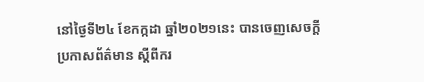នៅថ្ងៃទី២៤ ខែកក្កដា ឆ្នាំ២០២១នេះ បានចេញសេចក្ដីប្រកាសព័ត៌មាន ស្ដីពីករ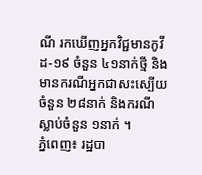ណី រកឃើញអ្នកវិជ្ជមានកូវីដ-១៩ ចំនួន ៤១នាក់ថ្មី និងមានករណីអ្នកជាសះស្បើយចំនួន ២៨នាក់ និងករណីស្លាប់ចំនួន ១នាក់ ។
ភ្នំពេញ៖ រដ្ឋបា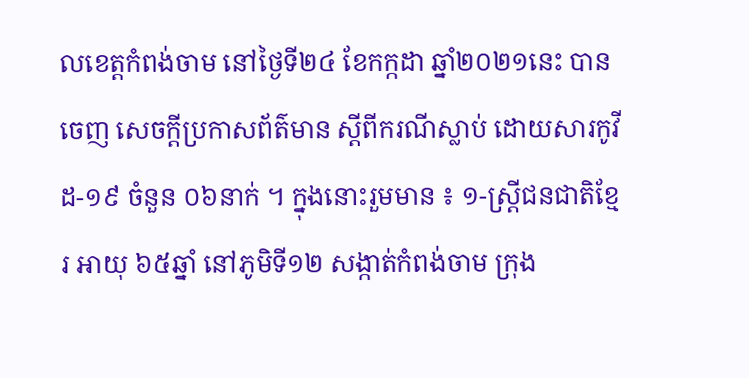លខេត្តកំពង់ចាម នៅថ្ងៃទី២៤ ខែកក្កដា ឆ្នាំ២០២១នេះ បានចេញ សេចក្តីប្រកាសព័ត៌មាន ស្តីពីករណីស្លាប់ ដោយសារកូវីដ-១៩ ចំនួន ០៦នាក់ ។ ក្នុងនោះរួមមាន ៖ ១-ស្ត្រីជនជាតិខ្មែរ អាយុ ៦៥ឆ្នាំ នៅភូមិទី១២ សង្កាត់កំពង់ចាម ក្រុង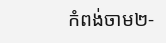កំពង់ចាម២-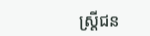ស្ត្រីជន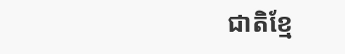ជាតិខ្មែ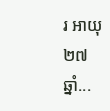រ អាយុ ២៧ឆ្នាំ...